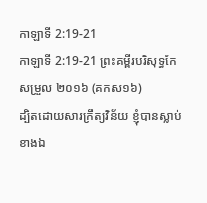កាឡាទី 2:19-21
កាឡាទី 2:19-21 ព្រះគម្ពីរបរិសុទ្ធកែសម្រួល ២០១៦ (គកស១៦)
ដ្បិតដោយសារក្រឹត្យវិន័យ ខ្ញុំបានស្លាប់ខាងឯ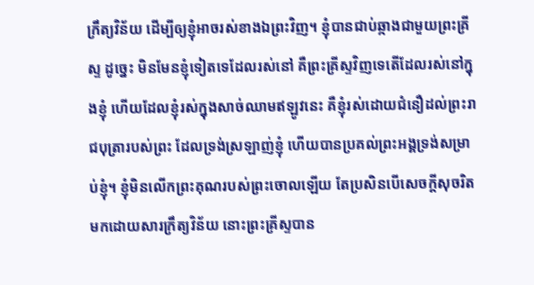ក្រឹត្យវិន័យ ដើម្បីឲ្យខ្ញុំអាចរស់ខាងឯព្រះវិញ។ ខ្ញុំបានជាប់ឆ្កាងជាមួយព្រះគ្រីស្ទ ដូច្នេះ មិនមែនខ្ញុំទៀតទេដែលរស់នៅ គឺព្រះគ្រីស្ទវិញទេតើដែលរស់នៅក្នុងខ្ញុំ ហើយដែលខ្ញុំរស់ក្នុងសាច់ឈាមឥឡូវនេះ គឺខ្ញុំរស់ដោយជំនឿដល់ព្រះរាជបុត្រារបស់ព្រះ ដែលទ្រង់ស្រឡាញ់ខ្ញុំ ហើយបានប្រគល់ព្រះអង្គទ្រង់សម្រាប់ខ្ញុំ។ ខ្ញុំមិនលើកព្រះគុណរបស់ព្រះចោលឡើយ តែប្រសិនបើសេចក្ដីសុចរិតមកដោយសារក្រឹត្យវិន័យ នោះព្រះគ្រីស្ទបាន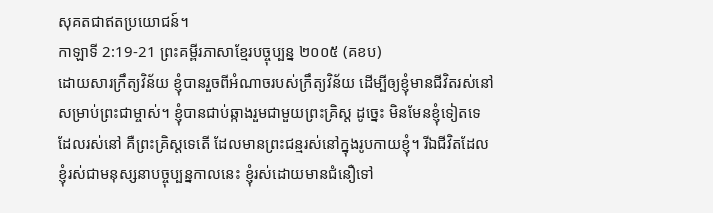សុគតជាឥតប្រយោជន៍។
កាឡាទី 2:19-21 ព្រះគម្ពីរភាសាខ្មែរបច្ចុប្បន្ន ២០០៥ (គខប)
ដោយសារក្រឹត្យវិន័យ ខ្ញុំបានរួចពីអំណាចរបស់ក្រឹត្យវិន័យ ដើម្បីឲ្យខ្ញុំមានជីវិតរស់នៅសម្រាប់ព្រះជាម្ចាស់។ ខ្ញុំបានជាប់ឆ្កាងរួមជាមួយព្រះគ្រិស្ត ដូច្នេះ មិនមែនខ្ញុំទៀតទេដែលរស់នៅ គឺព្រះគ្រិស្តទេតើ ដែលមានព្រះជន្មរស់នៅក្នុងរូបកាយខ្ញុំ។ រីឯជីវិតដែលខ្ញុំរស់ជាមនុស្សនាបច្ចុប្បន្នកាលនេះ ខ្ញុំរស់ដោយមានជំនឿទៅ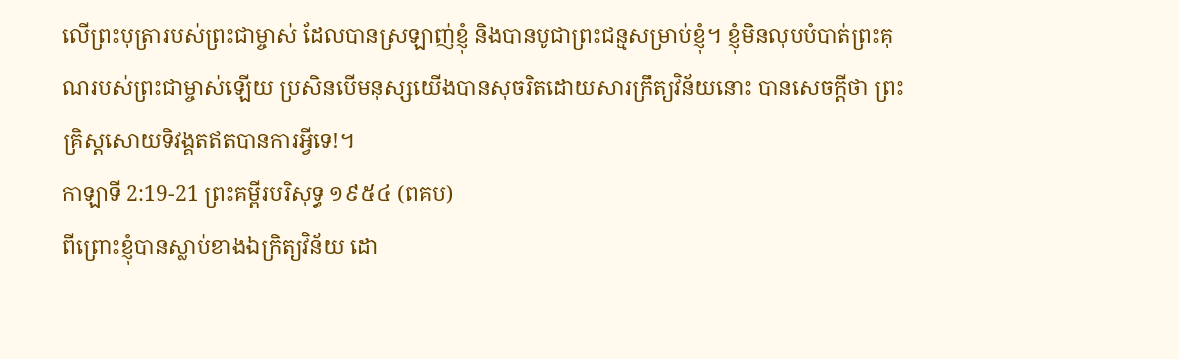លើព្រះបុត្រារបស់ព្រះជាម្ចាស់ ដែលបានស្រឡាញ់ខ្ញុំ និងបានបូជាព្រះជន្មសម្រាប់ខ្ញុំ។ ខ្ញុំមិនលុបបំបាត់ព្រះគុណរបស់ព្រះជាម្ចាស់ឡើយ ប្រសិនបើមនុស្សយើងបានសុចរិតដោយសារក្រឹត្យវិន័យនោះ បានសេចក្ដីថា ព្រះគ្រិស្តសោយទិវង្គតឥតបានការអ្វីទេ!។
កាឡាទី 2:19-21 ព្រះគម្ពីរបរិសុទ្ធ ១៩៥៤ (ពគប)
ពីព្រោះខ្ញុំបានស្លាប់ខាងឯក្រិត្យវិន័យ ដោ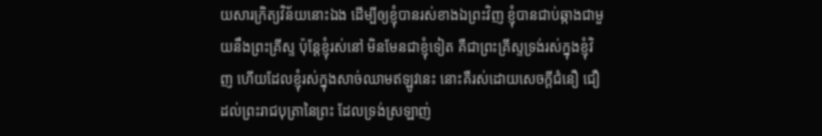យសារក្រិត្យវិន័យនោះឯង ដើម្បីឲ្យខ្ញុំបានរស់ខាងឯព្រះវិញ ខ្ញុំបានជាប់ឆ្កាងជាមួយនឹងព្រះគ្រីស្ទ ប៉ុន្តែខ្ញុំរស់នៅ មិនមែនជាខ្ញុំទៀត គឺជាព្រះគ្រីស្ទទ្រង់រស់ក្នុងខ្ញុំវិញ ហើយដែលខ្ញុំរស់ក្នុងសាច់ឈាមឥឡូវនេះ នោះគឺរស់ដោយសេចក្ដីជំនឿ ជឿដល់ព្រះរាជបុត្រានៃព្រះ ដែលទ្រង់ស្រឡាញ់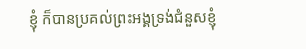ខ្ញុំ ក៏បានប្រគល់ព្រះអង្គទ្រង់ជំនួសខ្ញុំ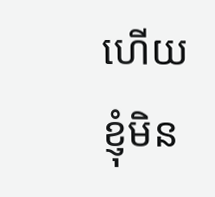ហើយ ខ្ញុំមិន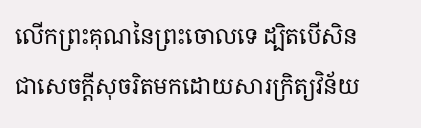លើកព្រះគុណនៃព្រះចោលទេ ដ្បិតបើសិនជាសេចក្ដីសុចរិតមកដោយសារក្រិត្យវិន័យ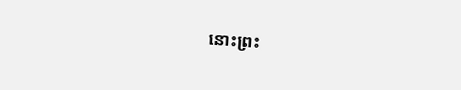នោះព្រះ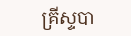គ្រីស្ទបា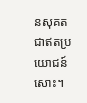នសុគតជាឥតប្រយោជន៍សោះ។